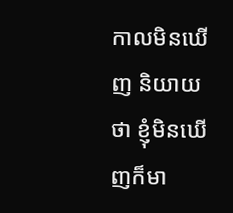កាលមិនឃើញ និយាយថា ខ្ញុំមិនឃើញក៏មា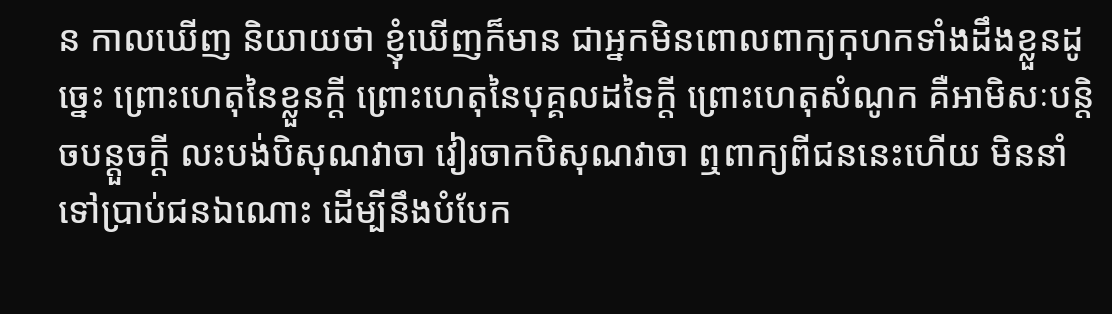ន កាលឃើញ និយាយថា ខ្ញុំឃើញក៏មាន ជាអ្នកមិនពោលពាក្យកុហកទាំងដឹងខ្លួនដូច្នេះ ព្រោះហេតុនៃខ្លួនក្តី ព្រោះហេតុនៃបុគ្គលដទៃក្តី ព្រោះហេតុសំណូក គឺអាមិសៈបន្តិចបន្តួចក្តី លះបង់បិសុណវាចា វៀរចាកបិសុណវាចា ឮពាក្យពីជននេះហើយ មិននាំទៅប្រាប់ជនឯណោះ ដើម្បីនឹងបំបែក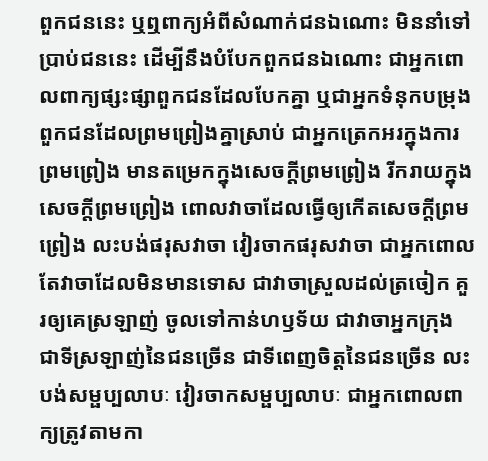ពួកជននេះ ឬឮពាក្យអំពីសំណាក់ជនឯណោះ មិននាំទៅប្រាប់ជននេះ ដើម្បីនឹងបំបែកពួកជនឯណោះ ជាអ្នកពោលពាក្យផ្សះផ្សាពួកជនដែលបែកគ្នា ឬជាអ្នកទំនុកបម្រុងពួកជនដែលព្រមព្រៀងគ្នាស្រាប់ ជាអ្នកត្រេកអរក្នុងការព្រមព្រៀង មានតម្រេកក្នុងសេចក្តីព្រមព្រៀង រីករាយក្នុងសេចក្តីព្រមព្រៀង ពោលវាចាដែលធ្វើឲ្យកើតសេចក្តីព្រមព្រៀង លះបង់ផរុសវាចា វៀរចាកផរុសវាចា ជាអ្នកពោលតែវាចាដែលមិនមានទោស ជាវាចាស្រួលដល់ត្រចៀក គួរឲ្យគេស្រឡាញ់ ចូលទៅកាន់ហឫទ័យ ជាវាចាអ្នកក្រុង ជាទីស្រឡាញ់នៃជនច្រើន ជាទីពេញចិត្តនៃជនច្រើន លះបង់សម្ផប្បលាបៈ វៀរចាកសម្ផប្បលាបៈ ជាអ្នកពោលពាក្យត្រូវតាមកា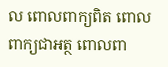ល ពោលពាក្យពិត ពោលពាក្យជាអត្ថ ពោលពា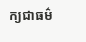ក្យជាធម៌